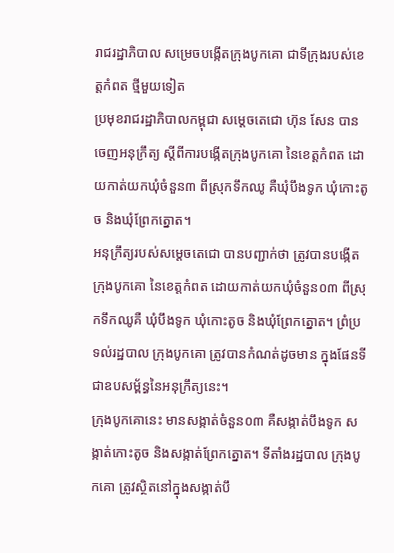រាជរដ្ឋាភិបាល សម្រេចបង្កើតក្រុងបូកគោ ជាទីក្រុងរបស់ខេត្តកំពត ថ្មីមួយទៀត
ប្រមុខរាជរដ្ឋាភិបាលកម្ពុជា សម្តេចតេជោ ហ៊ុន សែន បានចេញអនុក្រឹត្យ ស្ដីពីការបង្កើតក្រុងបូកគោ នៃខេត្តកំពត ដោយកាត់យកឃុំចំនួន៣ ពីស្រុកទឹកឈូ គឺឃុំបឹងទូក ឃុំកោះតូច និងឃុំព្រែកត្នោត។
អនុក្រឹត្យរបស់សម្តេចតេជោ បានបញ្ជាក់ថា ត្រូវបានបង្កើត ក្រុងបូកគោ នៃខេត្តកំពត ដោយកាត់យកឃុំចំនួន០៣ ពីស្រុកទឹកឈូគឺ ឃុំបឹងទូក ឃុំកោះតូច និងឃុំព្រែកត្នោត។ ព្រំប្រទល់រដ្ឋបាល ក្រុងបូកគោ ត្រូវបានកំណត់ដូចមាន ក្នុងផែនទីជាឧបសម្ព័ន្ធនៃអនុក្រឹត្យនេះ។
ក្រុងបូកគោនេះ មានសង្កាត់ចំនួន០៣ គឺសង្កាត់បឹងទូក សង្កាត់កោះតូច និងសង្កាត់ព្រែកត្នោត។ ទីតាំងរដ្ឋបាល ក្រុងបូកគោ ត្រូវស្ថិតនៅក្នុងសង្កាត់បឹ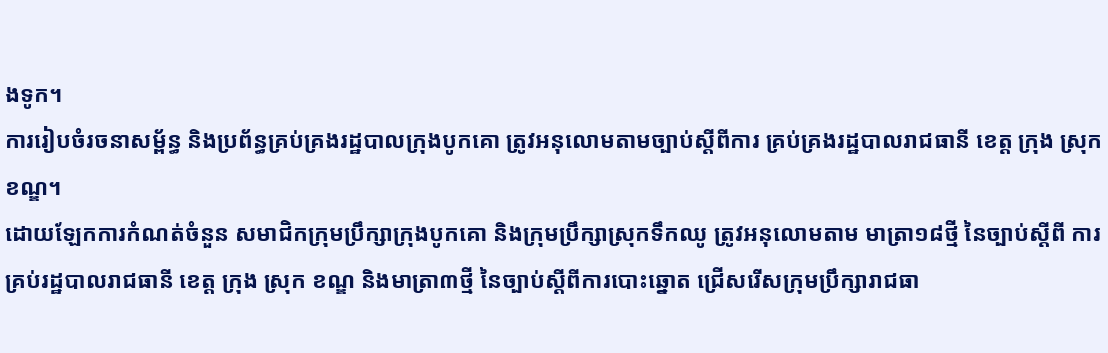ងទូក។
ការរៀបចំរចនាសម្ព័ន្ធ និងប្រព័ន្ធគ្រប់គ្រងរដ្ឋបាលក្រុងបូកគោ ត្រូវអនុលោមតាមច្បាប់ស្តីពីការ គ្រប់គ្រងរដ្ឋបាលរាជធានី ខេត្ត ក្រុង ស្រុក ខណ្ឌ។
ដោយឡែកការកំណត់ចំនួន សមាជិកក្រុមប្រឹក្សាក្រុងបូកគោ និងក្រុមប្រឹក្សាស្រុកទឹកឈូ ត្រូវអនុលោមតាម មាត្រា១៨ថ្មី នៃច្បាប់ស្តីពី ការគ្រប់រដ្ឋបាលរាជធានី ខេត្ត ក្រុង ស្រុក ខណ្ឌ និងមាត្រា៣ថ្មី នៃច្បាប់ស្តីពីការបោះឆ្នោត ជ្រើសរើសក្រុមប្រឹក្សារាជធា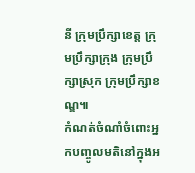នី ក្រុមប្រឹក្សាខេត្ត ក្រុមប្រឹក្សាក្រុង ក្រុមប្រឹក្សាស្រុក ក្រុមប្រឹក្សាខណ្ឌ៕
កំណត់ចំណាំចំពោះអ្នកបញ្ចូលមតិនៅក្នុងអ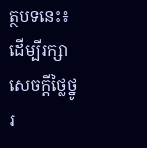ត្ថបទនេះ៖ ដើម្បីរក្សាសេចក្ដីថ្លៃថ្នូរ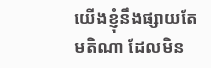យើងខ្ញុំនឹងផ្សាយតែមតិណា ដែលមិន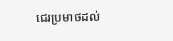ជេរប្រមាថដល់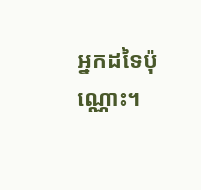អ្នកដទៃប៉ុណ្ណោះ។